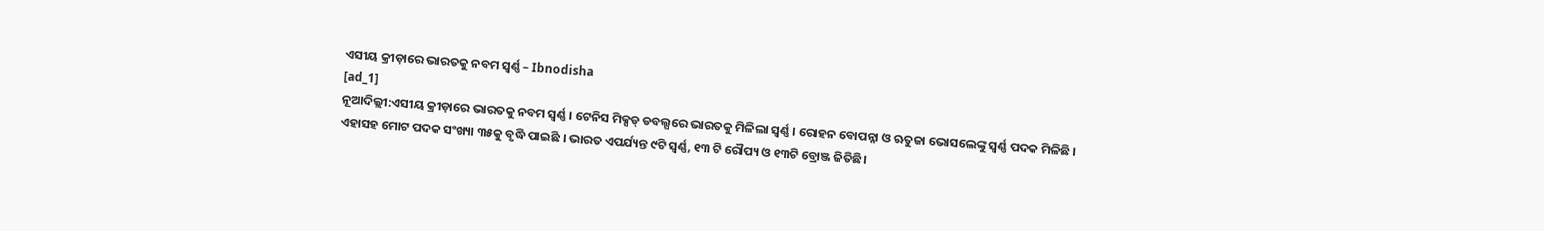ଏସୀୟ କ୍ରୀଡ଼ାରେ ଭାରତକୁ ନବମ ସ୍ବର୍ଣ୍ଣ – Ibnodisha
[ad_1]
ନୂଆଦିଲ୍ଲୀ:ଏସୀୟ କ୍ରୀଡ଼ାରେ ଭାରତକୁ ନବମ ସ୍ବର୍ଣ୍ଣ । ଟେନିସ ମିକ୍ସଡ୍ ଡବଲ୍ସରେ ଭାରତକୁ ମିଳିଲା ସ୍ବର୍ଣ୍ଣ । ରୋହନ ବୋପନ୍ନା ଓ ଋତୁଜା ଭୋସଲେଙ୍କୁ ସ୍ବର୍ଣ୍ଣ ପଦକ ମିଳିଛି । ଏହାସହ ମୋଟ ପଦକ ସଂଖ୍ୟା ୩୫କୁ ବୃଦ୍ଧି ପାଇଛି । ଭାରତ ଏପର୍ଯ୍ୟନ୍ତ ୯ଟି ସ୍ବର୍ଣ୍ଣ, ୧୩ ଟି ରୌପ୍ୟ ଓ ୧୩ଟି ବ୍ରୋଞ୍ଜ ଜିତିଛି।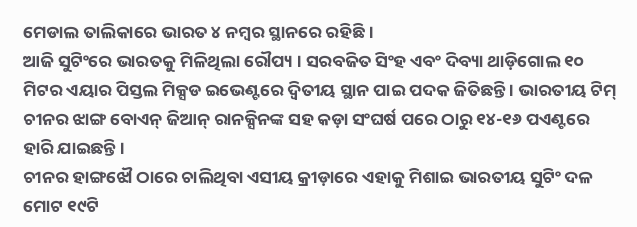ମେଡାଲ ତାଲିକାରେ ଭାରତ ୪ ନମ୍ବର ସ୍ଥାନରେ ରହିଛି ।
ଆଜି ସୁଟିଂରେ ଭାରତକୁ ମିଳିଥିଲା ରୌପ୍ୟ । ସରବଜିତ ସିଂହ ଏବଂ ଦିବ୍ୟା ଥାଡ଼ିଗୋଲ ୧୦ ମିଟର ଏୟାର ପିସ୍ତଲ ମିକ୍ସଡ ଇଭେଣ୍ଟରେ ଦ୍ବିତୀୟ ସ୍ଥାନ ପାଇ ପଦକ ଜିତିଛନ୍ତି । ଭାରତୀୟ ଟିମ୍ ଚୀନର ଝାଙ୍ଗ ବୋଏନ୍ ଜିଆନ୍ ରାନକ୍ସିନଙ୍କ ସହ କଡ଼ା ସଂଘର୍ଷ ପରେ ଠାରୁ ୧୪-୧୬ ପଏଣ୍ଟରେ ହାରି ଯାଇଛନ୍ତି ।
ଚୀନର ହାଙ୍ଗଝୌ ଠାରେ ଚାଲିଥିବା ଏସୀୟ କ୍ରୀଡ଼ାରେ ଏହାକୁ ମିଶାଇ ଭାରତୀୟ ସୁଟିଂ ଦଳ ମୋଟ ୧୯ଟି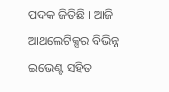ପଦକ ଜିତିଛି । ଆଜି ଆଥଲେଟିକ୍ସର ବିଭିନ୍ନ ଇଭେଣ୍ଟ ସହିତ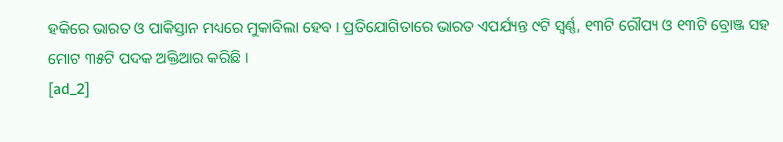ହକିରେ ଭାରତ ଓ ପାକିସ୍ତାନ ମଧ୍ୟରେ ମୁକାବିଲା ହେବ । ପ୍ରତିଯୋଗିତାରେ ଭାରତ ଏପର୍ଯ୍ୟନ୍ତ ୯ଟି ସ୍ବର୍ଣ୍ଣ, ୧୩ଟି ରୌପ୍ୟ ଓ ୧୩ଟି ବ୍ରୋଞ୍ଜ ସହ ମୋଟ ୩୫ଟି ପଦକ ଅକ୍ତିଆର କରିଛି ।
[ad_2]